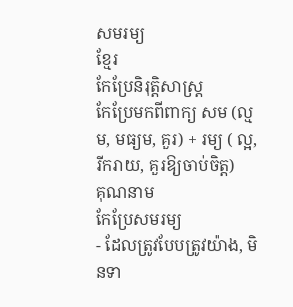សមរម្យ
ខ្មែរ
កែប្រែនិរុត្តិសាស្ត្រ
កែប្រែមកពីពាក្យ សម (ល្មម, មធ្យម, គួរ) + រម្យ ( ល្អ, រីករាយ, គួរឱ្យចាប់ចិត្ត)
គុណនាម
កែប្រែសមរម្យ
- ដែលត្រូវបែបត្រូវយ៉ាង, មិនទា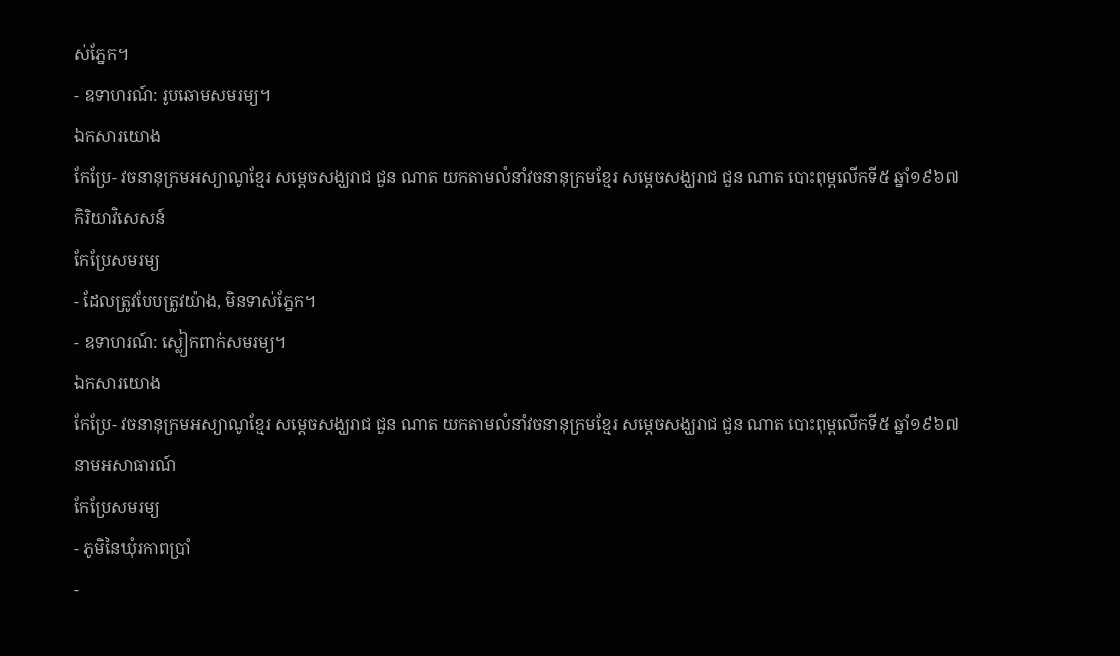ស់ភ្នែក។
- ឧទាហរណ៍: រូបឆោមសមរម្យ។
ឯកសារយោង
កែប្រែ- វចនានុក្រមអស្យាណូខ្មែរ សម្ដេចសង្ឃរាជ ជួន ណាត យកតាមលំនាំវចនានុក្រមខ្មែរ សម្ដេចសង្ឃរាជ ជួន ណាត បោះពុម្ពលើកទី៥ ឆ្នាំ១៩៦៧
កិរិយាវិសេសន៍
កែប្រែសមរម្យ
- ដែលត្រូវបែបត្រូវយ៉ាង, មិនទាស់ភ្នែក។
- ឧទាហរណ៍: ស្លៀកពាក់សមរម្យ។
ឯកសារយោង
កែប្រែ- វចនានុក្រមអស្យាណូខ្មែរ សម្ដេចសង្ឃរាជ ជួន ណាត យកតាមលំនាំវចនានុក្រមខ្មែរ សម្ដេចសង្ឃរាជ ជួន ណាត បោះពុម្ពលើកទី៥ ឆ្នាំ១៩៦៧
នាមអសាធារណ៍
កែប្រែសមរម្យ
- ភូមិនៃឃុំរកាពប្រាំ
-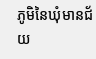ភូមិនៃឃុំមានជ័យ